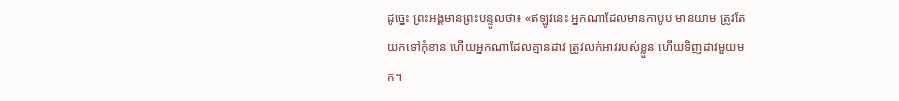ដូច្នេះ ព្រះអង្គមានព្រះបន្ទូលថា៖ «ឥឡូវនេះ អ្នកណាដែលមានកាបូប មានយាម ត្រូវតែយកទៅកុំខាន ហើយអ្នកណាដែលគ្មានដាវ ត្រូវលក់អាវរបស់ខ្លួន ហើយទិញដាវមួយមក។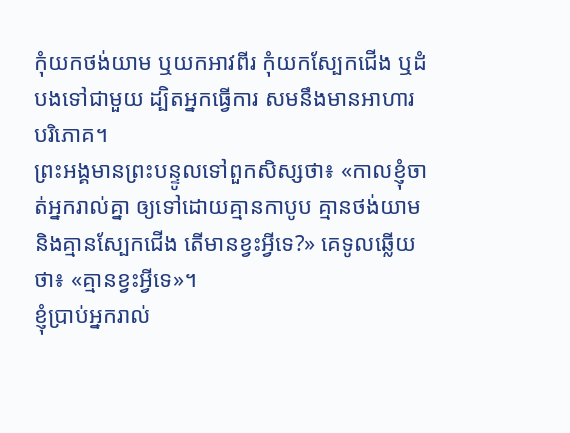កុំយកថង់យាម ឬយកអាវពីរ កុំយកស្បែកជើង ឬដំបងទៅជាមួយ ដ្បិតអ្នកធ្វើការ សមនឹងមានអាហារបរិភោគ។
ព្រះអង្គមានព្រះបន្ទូលទៅពួកសិស្សថា៖ «កាលខ្ញុំចាត់អ្នករាល់គ្នា ឲ្យទៅដោយគ្មានកាបូប គ្មានថង់យាម និងគ្មានស្បែកជើង តើមានខ្វះអ្វីទេ?» គេទូលឆ្លើយថា៖ «គ្មានខ្វះអ្វីទេ»។
ខ្ញុំប្រាប់អ្នករាល់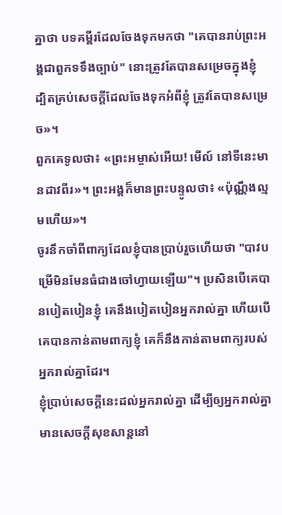គ្នាថា បទគម្ពីរដែលចែងទុកមកថា "គេបានរាប់ព្រះអង្គជាពួកទទឹងច្បាប់" នោះត្រូវតែបានសម្រេចក្នុងខ្ញុំ ដ្បិតគ្រប់សេចក្តីដែលចែងទុកអំពីខ្ញុំ ត្រូវតែបានសម្រេច»។
ពួកគេទូលថា៖ «ព្រះអម្ចាស់អើយ! មើល៍ នៅទីនេះមានដាវពីរ»។ ព្រះអង្គក៏មានព្រះបន្ទូលថា៖ «ប៉ុណ្ណឹងល្មមហើយ»។
ចូរនឹកចាំពីពាក្យដែលខ្ញុំបានប្រាប់រួចហើយថា "បាវបម្រើមិនមែនធំជាងចៅហ្វាយឡើយ"។ ប្រសិនបើគេបានបៀតបៀនខ្ញុំ គេនឹងបៀតបៀនអ្នករាល់គ្នា ហើយបើគេបានកាន់តាមពាក្យខ្ញុំ គេក៏នឹងកាន់តាមពាក្យរបស់អ្នករាល់គ្នាដែរ។
ខ្ញុំប្រាប់សេចក្ដីនេះដល់អ្នករាល់គ្នា ដើម្បីឲ្យអ្នករាល់គ្នាមានសេចក្តីសុខសាន្តនៅ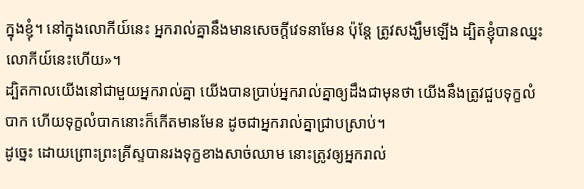ក្នុងខ្ញុំ។ នៅក្នុងលោកីយ៍នេះ អ្នករាល់គ្នានឹងមានសេចក្តីវេទនាមែន ប៉ុន្តែ ត្រូវសង្ឃឹមឡើង ដ្បិតខ្ញុំបានឈ្នះលោកីយ៍នេះហើយ»។
ដ្បិតកាលយើងនៅជាមួយអ្នករាល់គ្នា យើងបានប្រាប់អ្នករាល់គ្នាឲ្យដឹងជាមុនថា យើងនឹងត្រូវជួបទុក្ខលំបាក ហើយទុក្ខលំបាកនោះក៏កើតមានមែន ដូចជាអ្នករាល់គ្នាជ្រាបស្រាប់។
ដូច្នេះ ដោយព្រោះព្រះគ្រីស្ទបានរងទុក្ខខាងសាច់ឈាម នោះត្រូវឲ្យអ្នករាល់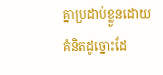គ្នាប្រដាប់ខ្លួនដោយគំនិតដូច្នោះដែ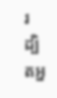រ ដ្បិតអ្ន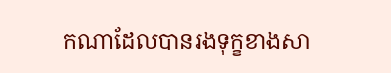កណាដែលបានរងទុក្ខខាងសា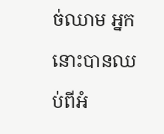ច់ឈាម អ្នកនោះបានឈប់ពីអំ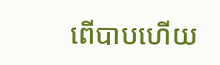ពើបាបហើយ